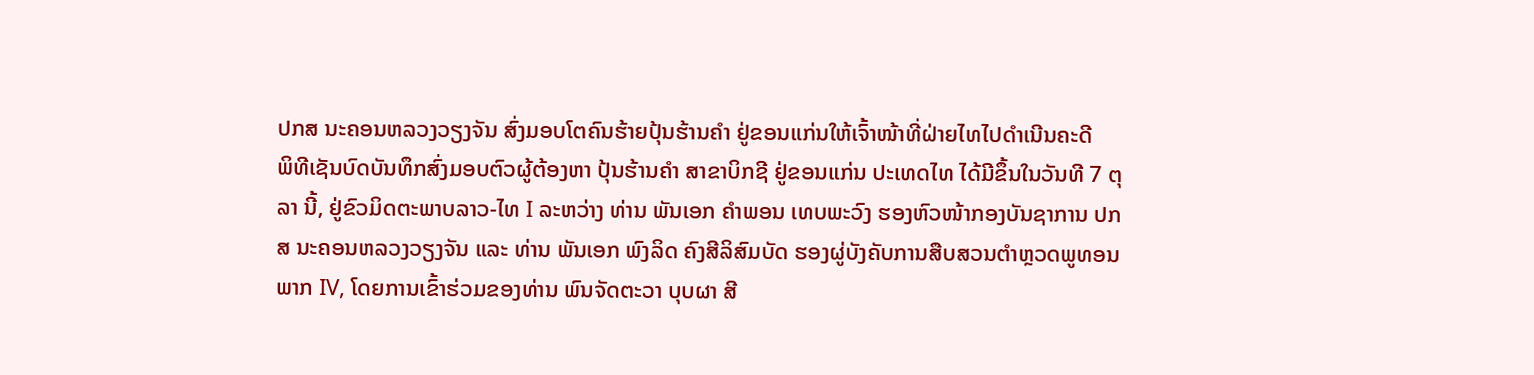ປກສ ນະຄອນຫລວງວຽງຈັນ ສົ່ງມອບໂຕຄົນຮ້າຍປຸ້ນຮ້ານຄຳ ຢູ່ຂອນແກ່ນໃຫ້ເຈົ້າໜ້າທີ່ຝ່າຍໄທໄປດຳເນີນຄະດີ
ພິທີເຊັນບົດບັນທຶກສົ່ງມອບຕົວຜູ້ຕ້ອງຫາ ປຸ້ນຮ້ານຄຳ ສາຂາບິກຊີ ຢູ່ຂອນແກ່ນ ປະເທດໄທ ໄດ້ມີຂຶ້ນໃນວັນທີ 7 ຕຸລາ ນີ້, ຢູ່ຂົວມິດຕະພາບລາວ-ໄທ I ລະຫວ່າງ ທ່ານ ພັນເອກ ຄໍາພອນ ເທບພະວົງ ຮອງຫົວໜ້າກອງບັນຊາການ ປກສ ນະຄອນຫລວງວຽງຈັນ ແລະ ທ່ານ ພັນເອກ ພົງລິດ ຄົງສີລິສົມບັດ ຮອງຜູ່ບັງຄັບການສືບສວນຕໍາຫຼວດພູທອນ ພາກ IV, ໂດຍການເຂົ້າຮ່ວມຂອງທ່ານ ພົນຈັດຕະວາ ບຸບຜາ ສີ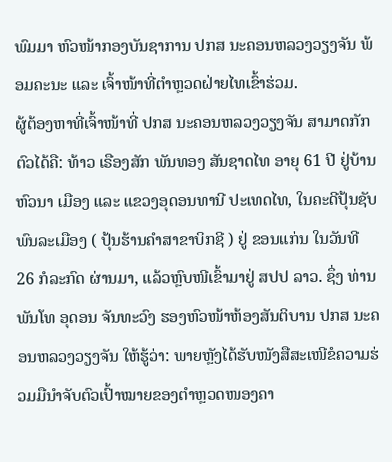ພົມມາ ຫົວໜ້າກອງບັນຊາການ ປກສ ນະຄອນຫລວງວຽງຈັນ ພ້ອມຄະນະ ແລະ ເຈົ້າໜ້າທີ່ຕໍາຫຼວດຝ່າຍໄທເຂົ້າຮ່ວມ.
ຜູ້ຕ້ອງຫາທີ່ເຈົ້າໜ້າທີ່ ປກສ ນະຄອນຫລວງວຽງຈັນ ສາມາດກັກຕົວໄດ້ຄື: ທ້າວ ເຣືອງສັກ ພັນທອງ ສັນຊາດໄທ ອາຍຸ 61 ປີ ຢູ່ບ້ານຫົວນາ ເມືອງ ແລະ ແຂວງອຸດອນທານີ ປະເທດໄທ, ໃນຄະດີປຸ້ນຊັບພົນລະເມືອງ ( ປຸ້ນຮ້ານຄໍາສາຂາບິກຊີ ) ຢູ່ ຂອນແກ່ນ ໃນວັນທີ 26 ກໍລະກົດ ຜ່ານມາ, ແລ້ວຫຼົບໜີເຂົ້າມາຢູ່ ສປປ ລາວ. ຊຶ່ງ ທ່ານ ພັນໂທ ອຸດອນ ຈັນທະວົງ ຮອງຫົວໜ້າຫ້ອງສັນຕິບານ ປກສ ນະຄອນຫລວງວຽງຈັນ ໃຫ້ຮູ້ວ່າ: ພາຍຫຼັງໄດ້ຮັບໜັງສືສະເໜີຂໍຄວາມຮ່ວມມືນໍາຈັບຕົວເປົ້າໝາຍຂອງຕໍາຫຼວດໜອງຄາ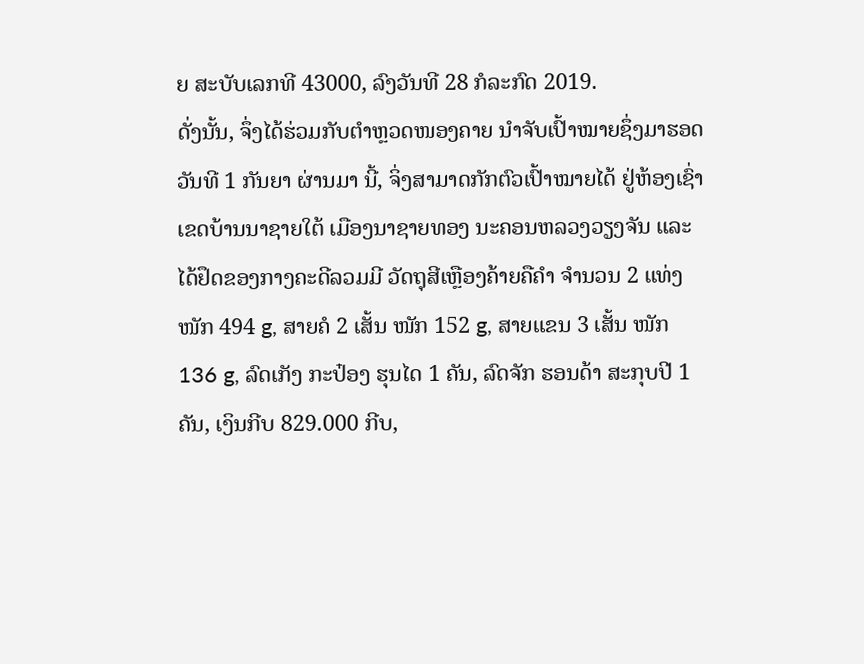ຍ ສະບັບເລກທີ 43000, ລົງວັນທີ 28 ກໍລະກົດ 2019.
ດັ່ງນັ້ນ, ຈຶ່ງໄດ້ຮ່ວມກັບຕໍາຫຼວດໜອງຄາຍ ນໍາຈັບເປົ້າໝາຍຊຶ່ງມາຮອດ ວັນທີ 1 ກັນຍາ ຜ່ານມາ ນີ້, ຈິ່ງສາມາດກັກຕົວເປົ້າໝາຍໄດ້ ຢູ່ຫ້ອງເຊົ່າເຂດບ້ານນາຊາຍໃຕ້ ເມືອງນາຊາຍທອງ ນະຄອນຫລວງວຽງຈັນ ແລະ ໄດ້ຢຶດຂອງກາງຄະດີລວມມີ ວັດຖຸສີເຫຼືອງຄ້າຍຄືຄໍາ ຈໍານວນ 2 ແທ່ງ ໜັກ 494 g, ສາຍຄໍ 2 ເສັ້ນ ໜັກ 152 g, ສາຍແຂນ 3 ເສັ້ນ ໜັກ 136 g, ລົດເກັງ ກະປ໋ອງ ຮຸນໄດ 1 ຄັນ, ລົດຈັກ ຮອນດ້າ ສະກຸບປີ 1 ຄັນ, ເງິນກີບ 829.000 ກີບ,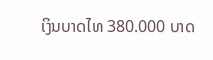ເງິນບາດໄທ 380.000 ບາດ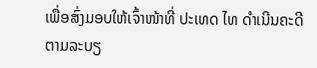ເພື່ອສົ່ງມອບໃຫ້ເຈົ້າໜ້າທີ່ ປະເທດ ໄທ ດຳເນີນຄະດີຕາມລະບຽ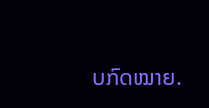ບກົດໝາຍ.